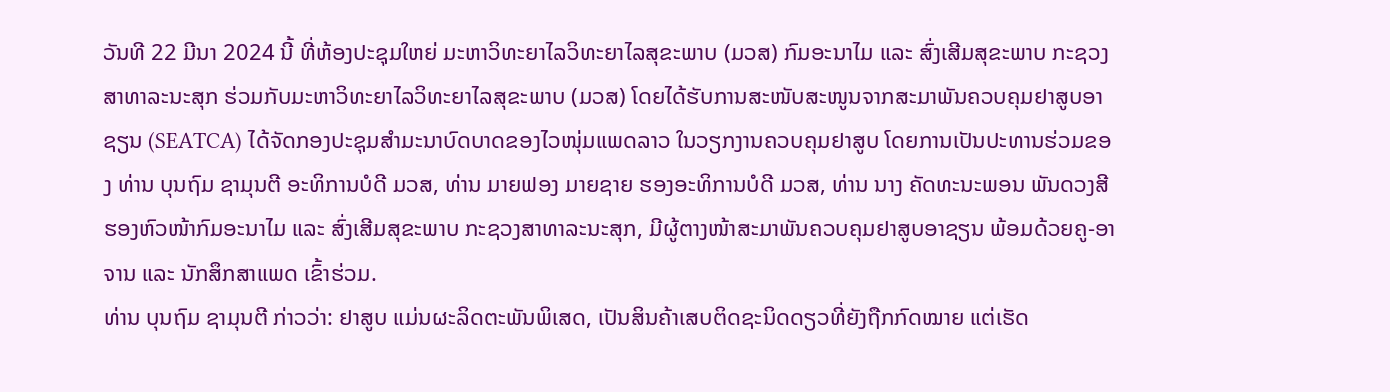ວັນທີ 22 ມີນາ 2024 ນີ້ ທີ່ຫ້ອງປະຊຸມໃຫຍ່ ມະຫາວິທະຍາໄລວິທະຍາໄລສຸຂະພາບ (ມວສ) ກົມອະນາໄມ ແລະ ສົ່ງເສີມສຸຂະພາບ ກະຊວງສາທາລະນະສຸກ ຮ່ວມກັບມະຫາວິທະຍາໄລວິທະຍາໄລສຸຂະພາບ (ມວສ) ໂດຍໄດ້ຮັບການສະໜັບສະໜູນຈາກສະມາພັນຄວບຄຸມຢາສູບອາຊຽນ (SEATCA) ໄດ້ຈັດກອງປະຊຸມສໍາມະນາບົດບາດຂອງໄວໜຸ່ມແພດລາວ ໃນວຽກງານຄວບຄຸມຢາສູບ ໂດຍການເປັນປະທານຮ່ວມຂອງ ທ່ານ ບຸນຖົມ ຊາມຸນຕີ ອະທິການບໍດີ ມວສ, ທ່ານ ມາຍຟອງ ມາຍຊາຍ ຮອງອະທິການບໍດີ ມວສ, ທ່ານ ນາງ ຄັດທະນະພອນ ພັນດວງສີ ຮອງຫົວໜ້າກົມອະນາໄມ ແລະ ສົ່ງເສີມສຸຂະພາບ ກະຊວງສາທາລະນະສຸກ, ມີຜູ້ຕາງໜ້າສະມາພັນຄວບຄຸມຢາສູບອາຊຽນ ພ້ອມດ້ວຍຄູ-ອາຈານ ແລະ ນັກສຶກສາແພດ ເຂົ້າຮ່ວມ.
ທ່ານ ບຸນຖົມ ຊາມຸນຕີ ກ່າວວ່າ: ຢາສູບ ແມ່ນຜະລິດຕະພັນພິເສດ, ເປັນສິນຄ້າເສບຕິດຊະນິດດຽວທີ່ຍັງຖືກກົດໝາຍ ແຕ່ເຮັດ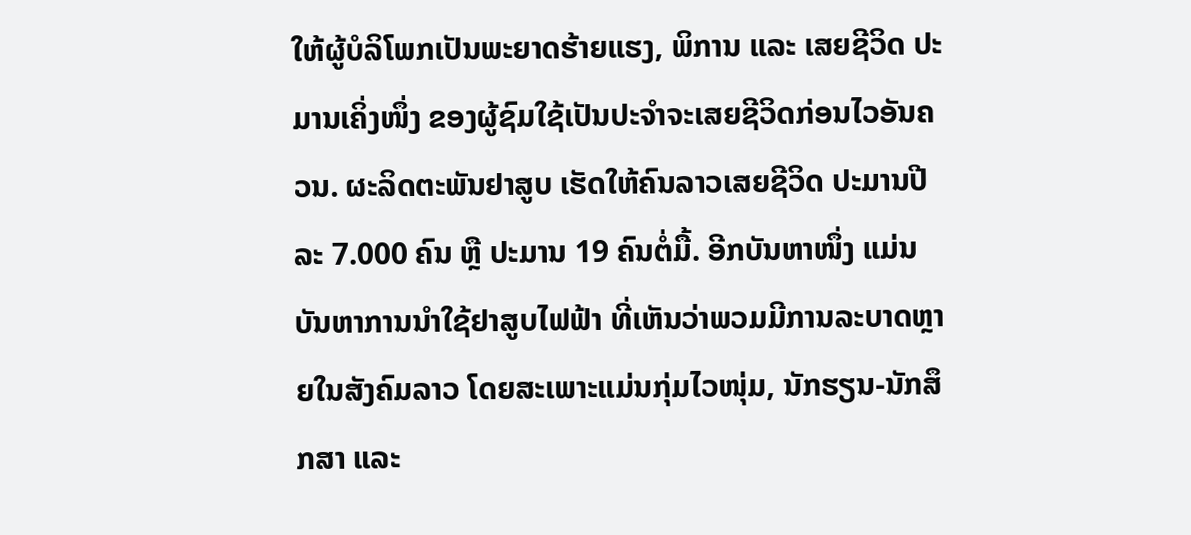ໃຫ້ຜູ້ບໍລິໂພກເປັນພະຍາດຮ້າຍແຮງ, ພິການ ແລະ ເສຍຊີວິດ ປະມານເຄິ່ງໜຶ່ງ ຂອງຜູ້ຊົມໃຊ້ເປັນປະຈໍາຈະເສຍຊີວິດກ່ອນໄວອັນຄວນ. ຜະລິດຕະພັນຢາສູບ ເຮັດໃຫ້ຄົນລາວເສຍຊີວິດ ປະມານປີລະ 7.000 ຄົນ ຫຼື ປະມານ 19 ຄົນຕໍ່ມື້. ອີກບັນຫາໜຶ່ງ ແມ່ນບັນຫາການນໍາໃຊ້ຢາສູບໄຟຟ້າ ທີ່ເຫັນວ່າພວມມີການລະບາດຫຼາຍໃນສັງຄົມລາວ ໂດຍສະເພາະແມ່ນກຸ່ມໄວໜຸ່ມ, ນັກຮຽນ-ນັກສຶກສາ ແລະ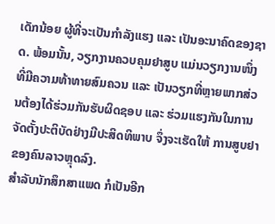ເດັກນ້ອຍ ຜູ້ທີ່ຈະເປັນກຳລັງແຮງ ແລະ ເປັນອະນາຄົດຂອງຊາດ. ພ້ອມນັ້ນ, ວຽກງານຄວບຄຸມຢາສູບ ແມ່ນວຽກງານໜຶ່ງ ທີ່ມີຄວາມທ້າທາຍສົມຄວນ ແລະ ເປັນວຽກທີ່ຫຼາຍພາກສ່ວນຕ້ອງໄດ້ຮ່ວມກັນຮັບຜິດຊອບ ແລະ ຮ່ວມແຮງກັນໃນການຈັດຕັ້ງປະຕິບັດຢ່າງມີປະສິດທິພາບ ຈຶ່ງຈະເຮັດໃຫ້ ການສູບຢາຂອງຄົນລາວຫຼຸດລົງ.
ສຳລັບນັກສຶກສາແພດ ກໍເປັນອີກ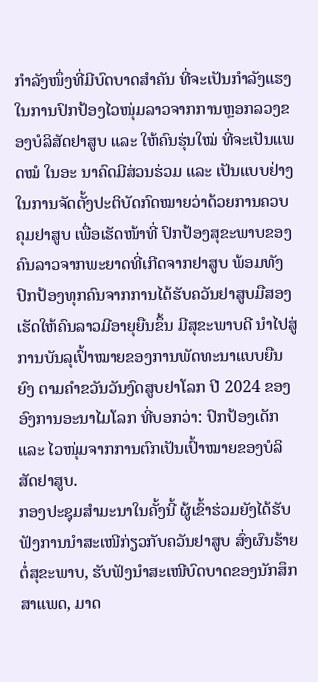ກຳລັງໜຶ່ງທີ່ມີບົດບາດສຳຄັນ ທີ່ຈະເປັນກຳລັງແຮງໃນການປົກປ້ອງໄວໜຸ່ມລາວຈາກການຫຼອກລວງຂອງບໍລິສັດຢາສູບ ແລະ ໃຫ້ຄົນຮຸ່ນໃໝ່ ທີ່ຈະເປັນແພດໝໍ ໃນອະ ນາຄົດມີສ່ວນຮ່ວມ ແລະ ເປັນແບບຢ່າງ ໃນການຈັດຕັ້ງປະຕິບັດກົດໝາຍວ່າດ້ວຍການຄວບຄຸມຢາສູບ ເພື່ອເຮັດໜ້າທີ່ ປົກປ້ອງສຸຂະພາບຂອງຄົນລາວຈາກພະຍາດທີ່ເກີດຈາກຢາສູບ ພ້ອມທັງປົກປ້ອງທຸກຄົນຈາກການໄດ້ຮັບຄວັນຢາສູບມືສອງ ເຮັດໃຫ້ຄົນລາວມີອາຍຸຍືນຂຶ້ນ ມີສຸຂະພາບດີ ນໍາໄປສູ່ການບັນລຸເປົ້າໝາຍຂອງການພັດທະນາແບບຍືນຍົງ ຕາມຄໍາຂວັນວັນງົດສູບຢາໂລກ ປີ 2024 ຂອງອົງການອະນາໄມໂລກ ທີ່ບອກວ່າ: ປົກປ້ອງເດັກ ແລະ ໄວໜຸ່ມຈາກການຕົກເປັນເປົ້າໝາຍຂອງບໍລິສັດຢາສູບ.
ກອງປະຊຸມສຳມະນາໃນຄັ້ງນີ້ ຜູ້ເຂົ້າຮ່ວມຍັງໄດ້ຮັບຟັງການນຳສະເໜີກ່ຽວກັບຄວັນຢາສູບ ສົ່ງຜົນຮ້າຍຕໍ່ສຸຂະພາບ, ຮັບຟັງນໍາສະເໜີບົດບາດຂອງນັກສຶກສາແພດ, ມາດ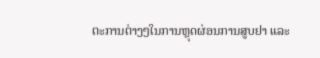ຕະການຕ່າງໆໃນການຫຼຸດຜ່ອນການສູບຢາ ແລະ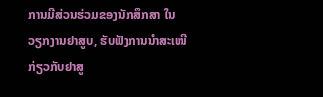ການມີສ່ວນຮ່ວມຂອງນັກສຶກສາ ໃນວຽກງານຢາສູບ, ຮັບຟັງການນຳສະເໜີກ່ຽວກັບຢາສູ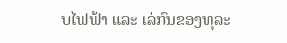ບໄຟຟ້າ ແລະ ເລ່ກົນຂອງທຸລະ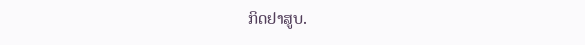ກິດຢາສູບ.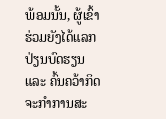ພ້ອມນັ້ນ, ຜູ້ເຂົ້າຮ່ວມຍັງໄດ້ແລກປ່ຽນບົດຮຽນ ແລະ ຄົ້ນຄວ້າກິດຈະກຳການສະ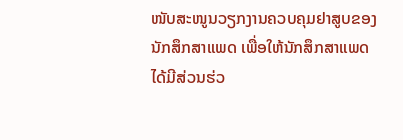ໜັບສະໜູນວຽກງານຄວບຄຸມຢາສູບຂອງນັກສຶກສາແພດ ເພື່ອໃຫ້ນັກສຶກສາແພດໄດ້ມີສ່ວນຮ່ວ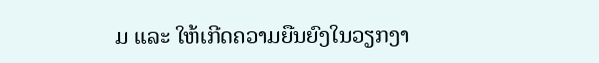ມ ແລະ ໃຫ້ເກີດຄວາມຍືນຍົງໃນວຽກງາ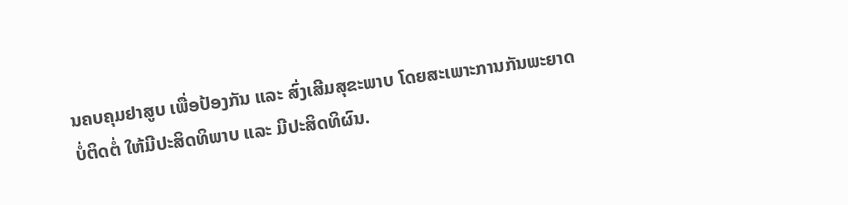ນຄບຄຸມຢາສູບ ເພື່ອປ້ອງກັນ ແລະ ສົ່ງເສີມສຸຂະພາບ ໂດຍສະເພາະການກັນພະຍາດບໍ່ຕິດຕໍ່ ໃຫ້ມີປະສິດທິພາບ ແລະ ມີປະສິດທິຜົນ.